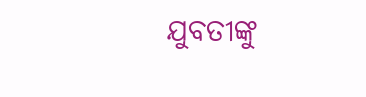ଯୁବତୀଙ୍କୁ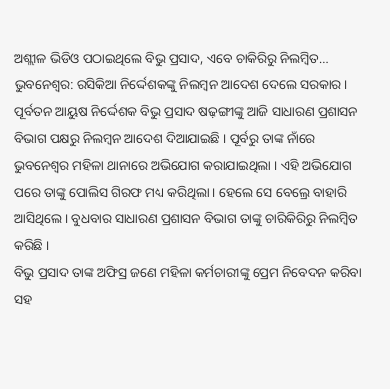ଅଶ୍ଲୀଳ ଭିଡିଓ ପଠାଇଥିଲେ ବିଭୁ ପ୍ରସାଦ, ଏବେ ଚାକିରିରୁ ନିଲମ୍ବିତ…
ଭୁବନେଶ୍ୱର: ରସିକିଆ ନିର୍ଦ୍ଦେଶକଙ୍କୁ ନିଲମ୍ବନ ଆଦେଶ ଦେଲେ ସରକାର । ପୂର୍ବତନ ଆୟୁଷ ନିର୍ଦ୍ଦେଶକ ବିଭୁ ପ୍ରସାଦ ଷଢ଼ଙ୍ଗୀଙ୍କୁ ଆଜି ସାଧାରଣ ପ୍ରଶାସନ ବିଭାଗ ପକ୍ଷରୁ ନିଲମ୍ବନ ଆଦେଶ ଦିଆଯାଇଛି । ପୂର୍ବରୁ ତାଙ୍କ ନାଁରେ ଭୁବନେଶ୍ୱର ମହିଳା ଥାନାରେ ଅଭିଯୋଗ କରାଯାଇଥିଲା । ଏହି ଅଭିଯୋଗ ପରେ ତାଙ୍କୁ ପୋଲିସ ଗିରଫ ମଧ୍ୟ କରିଥିଲା । ହେଲେ ସେ ବେଲ୍ରେ ବାହାରି ଆସିଥିଲେ । ବୁଧବାର ସାଧାରଣ ପ୍ରଶାସନ ବିଭାଗ ତାଙ୍କୁ ଚାରିକିରିରୁ ନିଲମ୍ବିତ କରିଛି ।
ବିଭୁ ପ୍ରସାଦ ତାଙ୍କ ଅଫିସ୍ର ଜଣେ ମହିଳା କର୍ମଚାରୀଙ୍କୁ ପ୍ରେମ ନିବେଦନ କରିବା ସହ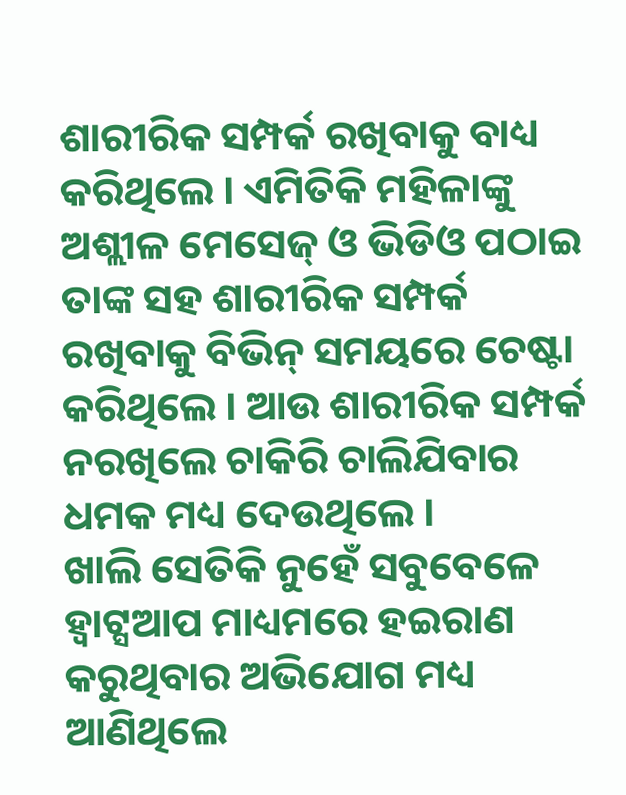ଶାରୀରିକ ସମ୍ପର୍କ ରଖିବାକୁ ବାଧ୍ୟ କରିଥିଲେ । ଏମିତିକି ମହିଳାଙ୍କୁ ଅଶ୍ଲୀଳ ମେସେଜ୍ ଓ ଭିଡିଓ ପଠାଇ ତାଙ୍କ ସହ ଶାରୀରିକ ସମ୍ପର୍କ ରଖିବାକୁ ବିଭିନ୍ ସମୟରେ ଚେଷ୍ଟା କରିଥିଲେ । ଆଉ ଶାରୀରିକ ସମ୍ପର୍କ ନରଖିଲେ ଚାକିରି ଚାଲିଯିବାର ଧମକ ମଧ୍ୟ ଦେଉଥିଲେ ।
ଖାଲି ସେତିକି ନୁହେଁ ସବୁବେଳେ ହ୍ୱାଟ୍ସଆପ ମାଧ୍ୟମରେ ହଇରାଣ କରୁଥିବାର ଅଭିଯୋଗ ମଧ୍ୟ ଆଣିଥିଲେ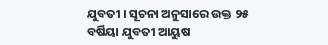ଯୁବତୀ । ସୂଚନା ଅନୁସାରେ ଉକ୍ତ ୨୫ ବର୍ଷିୟା ଯୁବତୀ ଆୟୁଷ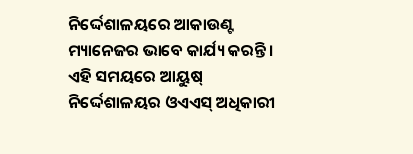ନିର୍ଦ୍ଦେଶାଳୟରେ ଆକାଉଣ୍ଟ ମ୍ୟାନେଜର ଭାବେ କାର୍ଯ୍ୟ କରନ୍ତି । ଏହି ସମୟରେ ଆୟୁଷ୍ ନିର୍ଦ୍ଦେଶାଳୟର ଓଏଏସ୍ ଅଧିକାରୀ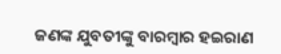ଜଣଙ୍କ ଯୁବତୀଙ୍କୁ ବାରମ୍ବାର ହଇରାଣ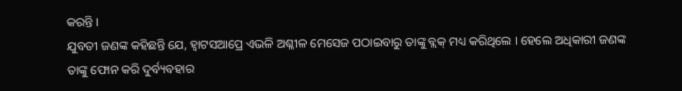କରନ୍ତି ।
ଯୁବତୀ ଜଣଙ୍କ କହିଛନ୍ତି ଯେ, ହ୍ୱାଟସଆପ୍ରେ ଏଭଳି ଅଶ୍ଳୀଳ ମେସେଜ ପଠାଇବାରୁ ତାଙ୍କୁ ବ୍ଲକ୍ ମଧ୍ୟ କରିଥିଲେ । ହେଲେ ଅଧିକାରୀ ଜଣଙ୍କ ତାଙ୍କୁ ଫୋନ କରି ଦୁର୍ବ୍ୟବହାର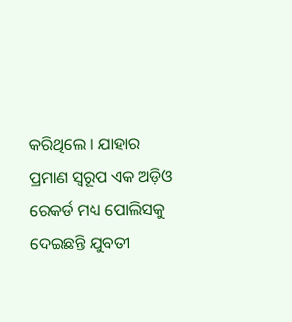କରିଥିଲେ । ଯାହାର ପ୍ରମାଣ ସ୍ୱରୂପ ଏକ ଅଡ଼ିଓ ରେକର୍ଡ ମଧ୍ୟ ପୋଲିସକୁ ଦେଇଛନ୍ତି ଯୁବତୀ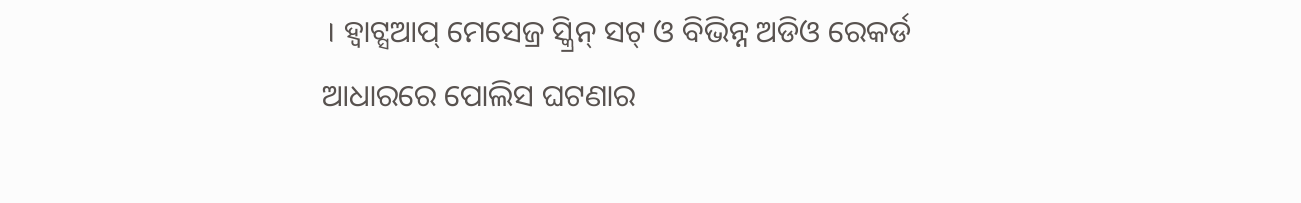। ହ୍ୱାଟ୍ସଆପ୍ ମେସେଜ୍ର ସ୍କ୍ରିନ୍ ସଟ୍ ଓ ବିଭିନ୍ନ ଅଡିଓ ରେକର୍ଡ ଆଧାରରେ ପୋଲିସ ଘଟଣାର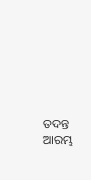ତଦନ୍ତ ଆରମ୍ଭ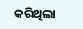କରିଥିଲା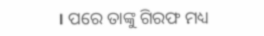। ପରେ ତାଙ୍କୁ ଗିରଫ ମଧ୍ୟ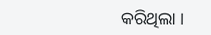କରିଥିଲା ।